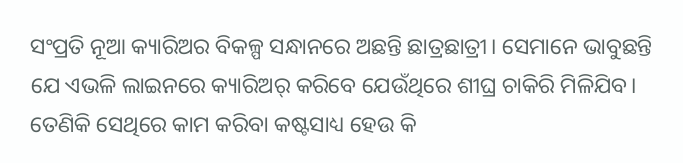ସଂପ୍ରତି ନୂଆ କ୍ୟାରିଅର ବିକଳ୍ପ ସନ୍ଧାନରେ ଅଛନ୍ତି ଛାତ୍ରଛାତ୍ରୀ। ସେମାନେ ଭାବୁଛନ୍ତି ଯେ ଏଭଳି ଲାଇନରେ କ୍ୟାରିଅର୍ କରିବେ ଯେଉଁଥିରେ ଶୀଘ୍ର ଚାକିରି ମିଳିଯିବ। ତେଣିକି ସେଥିରେ କାମ କରିବା କଷ୍ଟସାଧ୍ୟ ହେଉ କି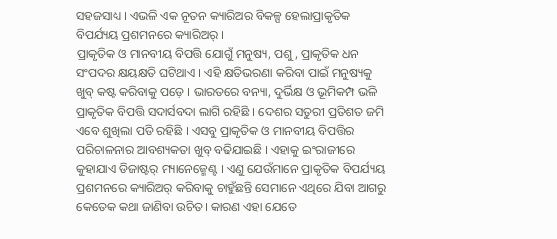ସହଜସାଧ୍ୟ । ଏଭଳି ଏକ ନୂତନ କ୍ୟାରିଅର ବିକଳ୍ପ ହେଲାପ୍ରାକୃତିକ ବିପର୍ଯ୍ୟୟ ପ୍ରଶମନରେ କ୍ୟାରିଅର୍ ।
ପ୍ରାକୃତିକ ଓ ମାନବୀୟ ବିପତ୍ତି ଯୋଗୁଁ ମନୁଷ୍ୟ, ପଶୁ, ପ୍ରାକୃତିକ ଧନ ସଂପଦର କ୍ଷୟକ୍ଷତି ଘଟିଥାଏ । ଏହି କ୍ଷତିଭରଣା କରିବା ପାଇଁ ମନୁଷ୍ୟକୁ ଖୁବ୍ କଷ୍ଟ କରିବାକୁ ପଡ଼େ । ଭାରତରେ ବନ୍ୟା, ଦୁର୍ଭିକ୍ଷ ଓ ଭୂମିକମ୍ପ ଭଳି ପ୍ରାକୃତିକ ବିପତ୍ତି ସଦାର୍ସବଦା ଲାଗି ରହିଛି । ଦେଶର ସତୁରୀ ପ୍ରତିଶତ ଜମି ଏବେ ଶୁଖିଲା ପଡି ରହିଛି । ଏସବୁ ପ୍ରାକୃତିକ ଓ ମାନବୀୟ ବିପତ୍ତିର ପରିଚାଳନାର ଆବଶ୍ୟକତା ଖୁବ୍ ବଢିଯାଇଛି । ଏହାକୁ ଇଂରାଜୀରେ କୁହାଯାଏ ଡିଜାଷ୍ଟର୍ ମ୍ୟାନେଜ୍ମେଣ୍ଟ । ଏଣୁ ଯେଉଁମାନେ ପ୍ରାକୃତିକ ବିପର୍ଯ୍ୟୟ ପ୍ରଶମନରେ କ୍ୟାରିଅର୍ କରିବାକୁ ଚାହୁଁଛନ୍ତି ସେମାନେ ଏଥିରେ ଯିବା ଆଗରୁ କେତେକ କଥା ଜାଣିବା ଉଚିତ। କାରଣ ଏହା ଯେତେ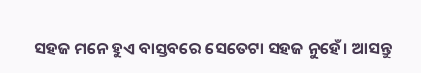ସହଜ ମନେ ହୁଏ ବାସ୍ତବରେ ସେତେଟା ସହଜ ନୁହେଁ। ଆସନ୍ତୁ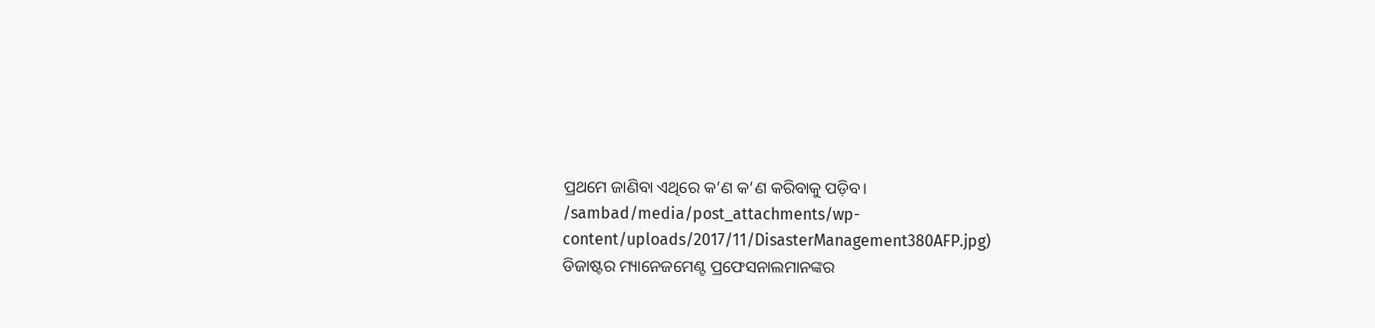ପ୍ରଥମେ ଜାଣିବା ଏଥିରେ କ’ଣ କ’ଣ କରିବାକୁ ପଡ଼ିବ।
/sambad/media/post_attachments/wp-content/uploads/2017/11/DisasterManagement380AFP.jpg)
ଡିଜାଷ୍ଟର ମ୍ୟାନେଜମେଣ୍ଟ ପ୍ରଫେସନାଲମାନଙ୍କର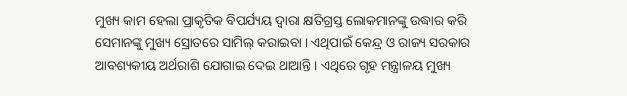ମୁଖ୍ୟ କାମ ହେଲା ପ୍ରାକୃତିକ ବିପର୍ଯ୍ୟୟ ଦ୍ୱାରା କ୍ଷତିଗ୍ରସ୍ତ ଲୋକମାନଙ୍କୁ ଉଦ୍ଧାର କରି ସେମାନଙ୍କୁ ମୁଖ୍ୟ ସ୍ରୋତରେ ସାମିଲ୍ କରାଇବା । ଏଥିପାଇଁ କେନ୍ଦ୍ର ଓ ରାଜ୍ୟ ସରକାର ଆବଶ୍ୟକୀୟ ଅର୍ଥରାଶି ଯୋଗାଇ ଦେଇ ଥାଆନ୍ତି । ଏଥିରେ ଗୃହ ମନ୍ତ୍ରାଳୟ ମୁଖ୍ୟ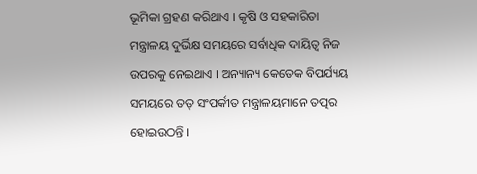ଭୂମିକା ଗ୍ରହଣ କରିଥାଏ । କୃଷି ଓ ସହକାରିତା ମନ୍ତ୍ରାଳୟ ଦୁର୍ଭିକ୍ଷ ସମୟରେ ସର୍ବାଧିକ ଦାୟିତ୍ୱ ନିଜ ଉପରକୁ ନେଇଥାଏ । ଅନ୍ୟାନ୍ୟ କେତେକ ବିପର୍ଯ୍ୟୟ ସମୟରେ ତତ୍ ସଂପର୍କୀତ ମନ୍ତ୍ରାଳୟମାନେ ତତ୍ପର ହୋଇଉଠନ୍ତି ।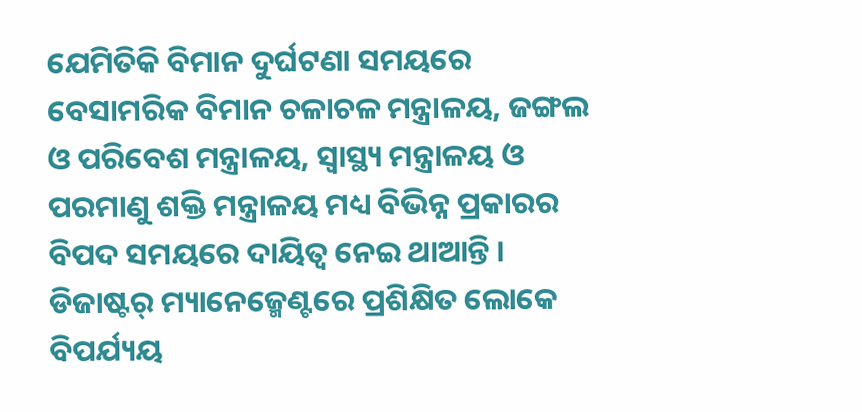ଯେମିତିକି ବିମାନ ଦୁର୍ଘଟଣା ସମୟରେ ବେସାମରିକ ବିମାନ ଚଳାଚଳ ମନ୍ତ୍ରାଳୟ, ଜଙ୍ଗଲ ଓ ପରିବେଶ ମନ୍ତ୍ରାଳୟ, ସ୍ୱାସ୍ଥ୍ୟ ମନ୍ତ୍ରାଳୟ ଓ ପରମାଣୁ ଶକ୍ତି ମନ୍ତ୍ରାଳୟ ମଧ୍ୟ ବିଭିନ୍ନ ପ୍ରକାରର ବିପଦ ସମୟରେ ଦାୟିତ୍ୱ ନେଇ ଥାଆନ୍ତି । ଡିଜାଷ୍ଟର୍ ମ୍ୟାନେଜ୍ମେଣ୍ଟରେ ପ୍ରଶିକ୍ଷିତ ଲୋକେ ବିପର୍ଯ୍ୟୟ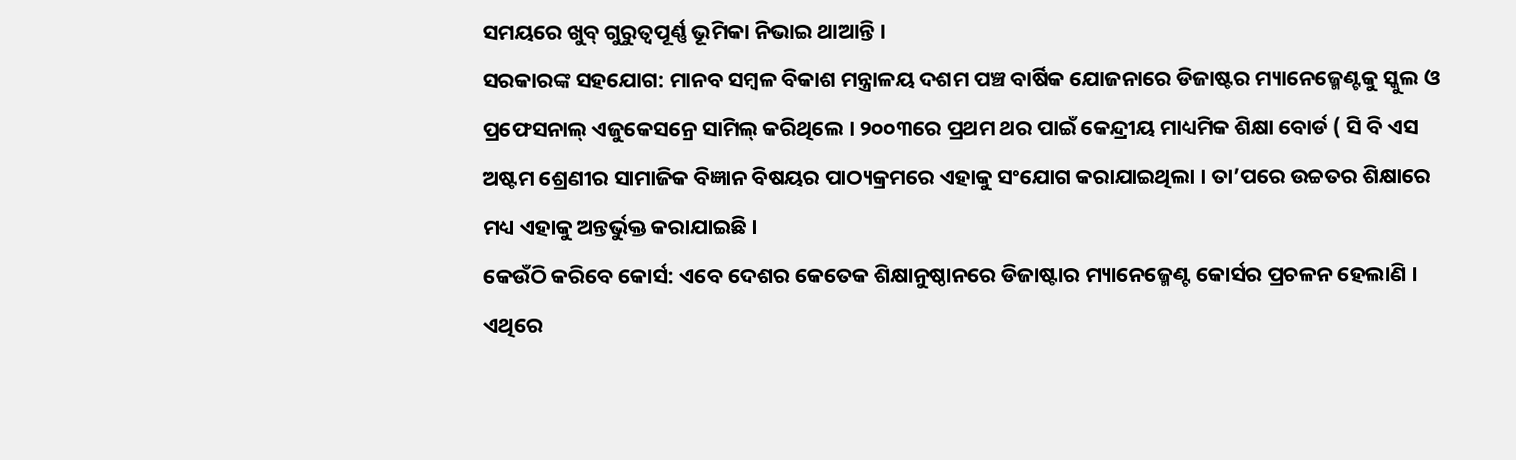ସମୟରେ ଖୁବ୍ ଗୁରୁତ୍ୱପୂର୍ଣ୍ଣ ଭୂମିକା ନିଭାଇ ଥାଆନ୍ତି ।
ସରକାରଙ୍କ ସହଯୋଗ: ମାନବ ସମ୍ବଳ ବିକାଶ ମନ୍ତ୍ରାଳୟ ଦଶମ ପଞ୍ଚ ବାର୍ଷିକ ଯୋଜନାରେ ଡିଜାଷ୍ଟର ମ୍ୟାନେଜ୍ମେଣ୍ଟକୁ ସ୍କୁଲ ଓ ପ୍ରଫେସନାଲ୍ ଏଜୁକେସନ୍ରେ ସାମିଲ୍ କରିଥିଲେ । ୨୦୦୩ରେ ପ୍ରଥମ ଥର ପାଇଁ କେନ୍ଦ୍ରୀୟ ମାଧ୍ୟମିକ ଶିକ୍ଷା ବୋର୍ଡ ( ସି ବି ଏସ ଅଷ୍ଟମ ଶ୍ରେଣୀର ସାମାଜିକ ବିଜ୍ଞାନ ବିଷୟର ପାଠ୍ୟକ୍ରମରେ ଏହାକୁ ସଂଯୋଗ କରାଯାଇଥିଲା । ତା’ପରେ ଉଚ୍ଚତର ଶିକ୍ଷାରେ ମଧ୍ୟ ଏହାକୁ ଅନ୍ତର୍ଭୁକ୍ତ କରାଯାଇଛି ।
କେଉଁଠି କରିବେ କୋର୍ସ: ଏବେ ଦେଶର କେତେକ ଶିକ୍ଷାନୁଷ୍ଠାନରେ ଡିଜାଷ୍ଟାର ମ୍ୟାନେଜ୍ମେଣ୍ଟ କୋର୍ସର ପ୍ରଚଳନ ହେଲାଣି । ଏଥିରେ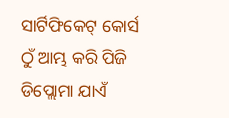ସାର୍ଟିଫିକେଟ୍ କୋର୍ସ ଠୁଁ ଆମ୍ଭ କରି ପିଜି ଡିପ୍ଲୋମା ଯାଏଁ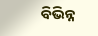ବିଭିନ୍ନ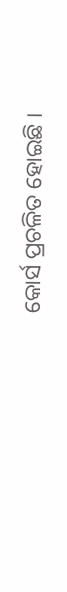କୋର୍ସ ପ୍ରଚଳିତ ହୋଇଛି ।